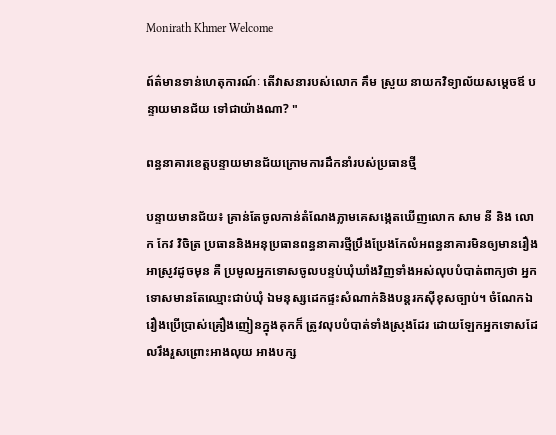Monirath Khmer Welcome

ព៍ត៌មានទាន់ហេតុការណ៍ៈ តើវាសនារបស់លោក គឹម ស្រួយ នាយកវិទ្យាល័យសម្តេចឪ បន្ទាយមានជ័យ ទៅជាយ៉ាងណា? "

ពន្ធនាគារខេត្តបន្ទាយមានជ័យក្រោមការដឹកនាំរបស់ប្រធានថ្មី

បន្ទាយមានជ័យ៖ គ្រាន់តែចូលកាន់តំណែងភ្លាមគេសង្កេតឃើញលោក សាម នី និង លោក កែវ វិចិត្រ ប្រធាននិងអនុប្រធានពន្ធនាគារថ្មីប្រឹងប្រែងកែលំអពន្ធនាគារមិនឲ្យមានរឿងអាស្រូវដូចមុន គឺ ប្រមូលអ្នកទោសចូលបន្ទប់ឃុំឃាំងវិញទាំងអស់លុបបំបាត់ពាក្យថា អ្នកទោសមានតែឈ្មោះជាប់ឃុំ ឯមនុស្សដេកផ្ទះសំណាក់និងបន្តរកស៊ីខុសច្បាប់។ ចំណែកឯរឿងប្រើប្រាស់គ្រឿងញៀនក្នុងគុកក៏ ត្រូវលុបបំបាត់ទាំងស្រុងដែរ ដោយឡែកអ្នកទោសដែលរឹងរួសព្រោះអាងលុយ អាងបក្ស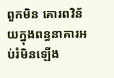ពួកមិន គោរពវិន័យក្នុងពន្ធនាគារអប់រំមិនឡើង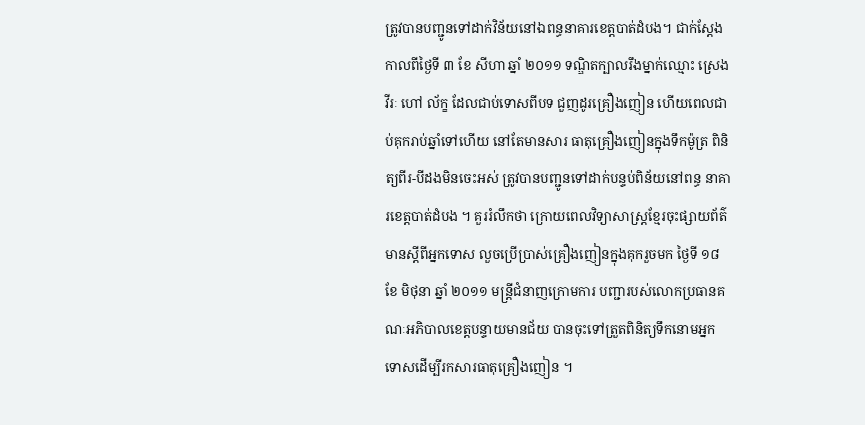ត្រូវបានបញ្ជូនទៅដាក់វិន័យនៅឯពន្ធនាគារខេត្តបាត់ដំបង។ ជាក់ស្តែងកាលពីថ្ងៃទី ៣ ខែ សីហា ឆ្នាំ ២០១១ ទណ្ឌិតក្បាលរឹងម្នាក់ឈ្មោះ ស្រេង វីរៈ ហៅ ល័ក្ខ ដែលជាប់ទោសពីបទ ជួញដូរគ្រឿងញៀន ហើយពេលជាប់គុករាប់ឆ្នាំទៅហើយ នៅតែមានសារ ធាតុគ្រឿងញៀនក្នុងទឹកម៉ូត្រ ពិនិត្យពីរ-បីដងមិនចេះអស់ ត្រូវបានបញ្ជូនទៅដាក់បន្ទប់ពិន័យនៅពន្ធ នាគារខេត្តបាត់ដំបង ។ គួររំលឹកថា ក្រោយពេលវិទ្យាសាស្ត្រខ្មែរចុះផ្សាយព័ត៌មានស្តីពីអ្នកទោស លួចប្រើប្រាស់គ្រឿងញៀនក្នុងគុករួចមក ថៃ្ងទី ១៨ ខែ មិថុនា ឆ្នាំ ២០១១ មន្ត្រីជំនាញក្រោមការ បញ្ជារបស់លោកប្រធានគណៈអភិបាលខេត្តបន្ទាយមានជ័យ បានចុះទៅត្រួតពិនិត្យទឹកនោមអ្នក ទោសដើម្បីរកសារធាតុគ្រឿងញៀន ។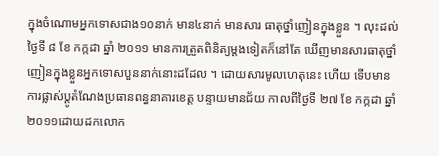ក្នុងចំណោមអ្នកទោសជាង១០នាក់ មាន៤នាក់ មានសារ ធាតុថ្នាំញៀនក្នុងខ្លួន ។ លុះដល់ថ្ងៃទី ៨ ខែ កក្កដា ឆ្នាំ ២០១១ មានការត្រួតពិនិត្យម្តងទៀតក៏នៅតែ ឃើញមានសារធាតុថ្នាំញៀនក្នុងខ្លួនអ្នកទោសបួននាក់នោះដដែល ។ ដោយសារមូលហេតុនេះ ហើយ ទើបមានការផ្លាស់ប្តូតំណែងប្រធានពន្ធនាគារខេត្ត បន្ទាយមានជ័យ កាលពីថ្ងៃទី ២៧ ខែ កក្កដា ឆ្នាំ ២០១១ដោយដកលោក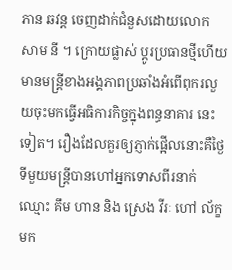ភាន ឆវន្ត ចេញដាក់ជំនួសដោយលោក សាម នី ។ ក្រោយផ្លាស់ ប្តូរប្រធានថ្មីហើយ មានមន្ត្រីខាងអង្គភាពប្រឆាំងអំពើពុករលួយចុះមកធ្វើអធិការកិច្ចក្នុងពន្ធនាគារ នេះទៀត។ រឿងដែលគួរឲ្យភ្ញាក់ផ្អើលនោះគឺថ្ងៃទីមួយមន្ត្រីបានហៅអ្នកទោសពីរនាក់ឈ្មោះ គឹម ហាន និង ស្រេង វីរៈ ហៅ ល័ក្ខ មក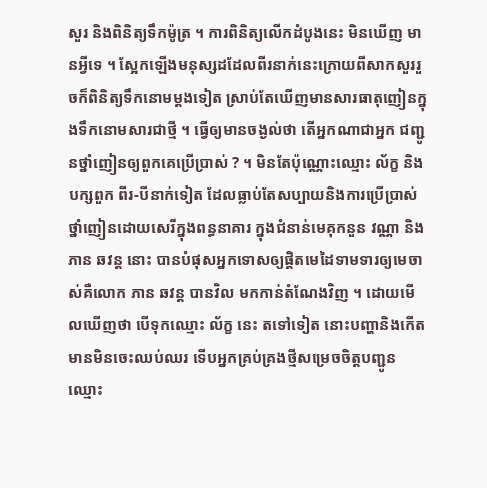សួរ និងពិនិត្យទឹកម៉ូត្រ ។ ការពិនិត្យលើកដំបូងនេះ មិនឃើញ មានអ្វីទេ ។ ស្អែកឡើងមនុស្សដដែលពីរនាក់នេះក្រោយពីសាកសួររួចក៏ពិនិត្យទឹកនោមម្តងទៀត ស្រាប់តែឃើញមានសារធាតុញៀនក្នុងទឹកនោមសារជាថ្មី ។ ធ្វើឲ្យមានចង្ងល់ថា តើអ្នកណាជាអ្នក ជញ្ជូនថ្នាំញៀនឲ្យពួកគេប្រើប្រាស់ ? ។ មិនតែប៉ុណ្ណោះឈ្មោះ ល័ក្ខ និង បក្សពួក ពីរ-បីនាក់ទៀត ដែលធ្លាប់តែសប្បាយនិងការប្រើប្រាស់ថ្នាំញៀនដោយសេរីក្នុងពន្ធនាគារ ក្នុងជំនាន់មេគុកនួន វណ្ណា និង ភាន ឆវន្ត នោះ បានបំផុសអ្នកទោសឲ្យផ្តិតមេដៃទាមទារឲ្យមេចាស់គឺលោក ភាន ឆវន្ត បានវិល មកកាន់តំណែងវិញ ។ ដោយមើលឃើញថា បើទុកឈ្មោះ ល័ក្ខ នេះ តទៅទៀត នោះបញ្ហានិងកើត មានមិនចេះឈប់ឈរ ទើបអ្នកគ្រប់គ្រងថ្មីសម្រេចចិត្តបញ្ជូនឈ្មោះ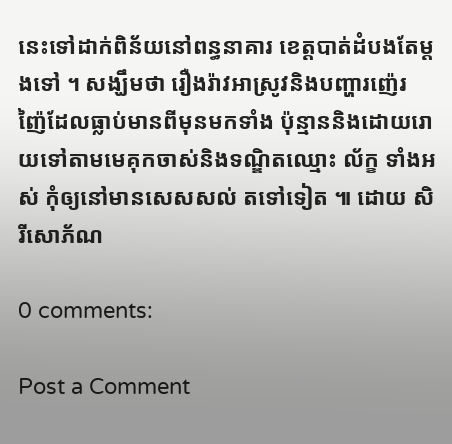នេះទៅដាក់ពិន័យនៅពន្ធនាគារ ខេត្តបាត់ដំបងតែម្តងទៅ ។ សង្ឃឹមថា រឿងរ៉ាវអាស្រូវនិងបញ្ហារញ៉េរញ៉ៃដែលធ្លាប់មានពីមុនមកទាំង ប៉ុន្មាននិងដោយរោយទៅតាមមេគុកចាស់និងទណ្ឌិតឈ្មោះ ល័ក្ខ ទាំងអស់ កុំឲ្យនៅមានសេសសល់ តទៅទៀត ៕ ដោយ សិរីសោភ័ណ

0 comments:

Post a Comment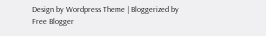Design by Wordpress Theme | Bloggerized by Free Blogger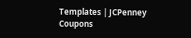Templates | JCPenney Coupons